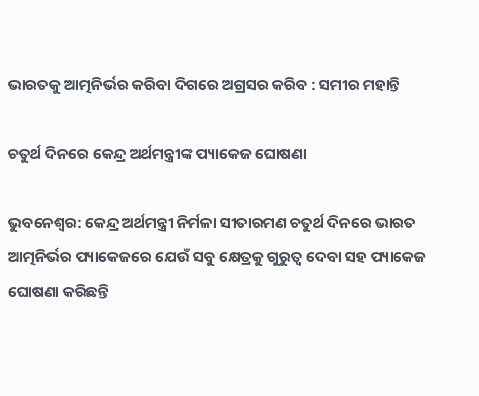ଭାରତକୁ ଆତ୍ମନିର୍ଭର କରିବା ଦିଗରେ ଅଗ୍ରସର କରିବ : ସମୀର ମହାନ୍ତି

ଚତୁର୍ଥ ଦିନରେ କେନ୍ଦ୍ର ଅର୍ଥମନ୍ତ୍ରୀଙ୍କ ପ୍ୟାକେଜ ଘୋଷଣା

ଭୁବନେଶ୍ୱର: କେନ୍ଦ୍ର ଅର୍ଥମନ୍ତ୍ରୀ ନିର୍ମଳା ସୀତାରମଣ ଚତୁର୍ଥ ଦିନରେ ଭାରତ ଆତ୍ମନିର୍ଭର ପ୍ୟାକେଜରେ ଯେଉଁ ସବୁ କ୍ଷେତ୍ରକୁ ଗୁରୁତ୍ୱ ଦେବା ସହ ପ୍ୟାକେଜ ଘୋଷଣା କରିଛନ୍ତି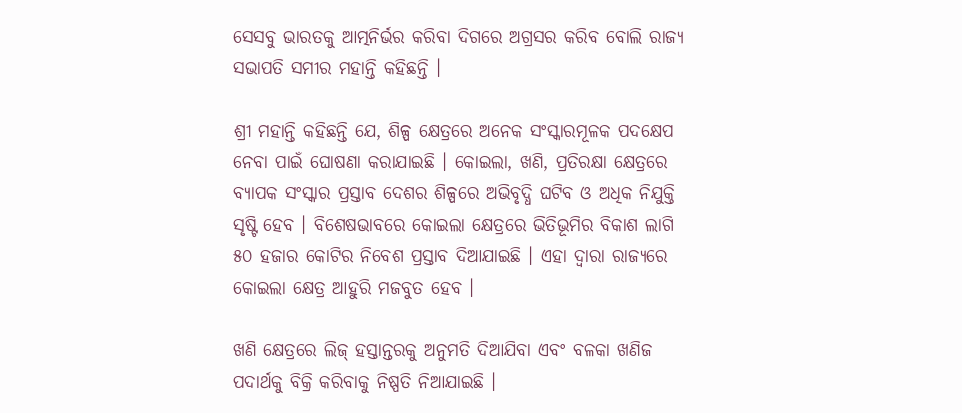ସେସବୁ ଭାରତକୁ ଆତ୍ମନିର୍ଭର କରିବା ଦିଗରେ ଅଗ୍ରସର କରିବ ବୋଲି ରାଜ୍ୟ ସଭାପତି ସମୀର ମହାନ୍ତି କହିଛନ୍ତି ।

ଶ୍ରୀ ମହାନ୍ତି କହିଛନ୍ତି ଯେ, ଶିଳ୍ପ କ୍ଷେତ୍ରରେ ଅନେକ ସଂସ୍କାରମୂଳକ ପଦକ୍ଷେପ ନେବା ପାଇଁ ଘୋଷଣା କରାଯାଇଛି । କୋଇଲା, ଖଣି, ପ୍ରତିରକ୍ଷା କ୍ଷେତ୍ରରେ ବ୍ୟାପକ ସଂସ୍କାର ପ୍ରସ୍ତାବ ଦେଶର ଶିଳ୍ପରେ ଅଭିବୃଦ୍ଧି ଘଟିବ ଓ ଅଧିକ ନିଯୁକ୍ତି ସୃଷ୍ଟି ହେବ । ବିଶେଷଭାବରେ କୋଇଲା କ୍ଷେତ୍ରରେ ଭିତିଭୂମିର ବିକାଶ ଲାଗି ୫୦ ହଜାର କୋଟିର ନିବେଶ ପ୍ରସ୍ତାବ ଦିଆଯାଇଛି । ଏହା ଦ୍ୱାରା ରାଜ୍ୟରେ କୋଇଲା କ୍ଷେତ୍ର ଆହୁରି ମଜବୁତ ହେବ ।

ଖଣି କ୍ଷେତ୍ରରେ ଲିଜ୍ ହସ୍ତାନ୍ତରକୁ ଅନୁମତି ଦିଆଯିବା ଏବଂ ବଳକା ଖଣିଜ ପଦାର୍ଥକୁ ବିକ୍ରି କରିବାକୁ ନିଷ୍ପତି ନିଆଯାଇଛି ।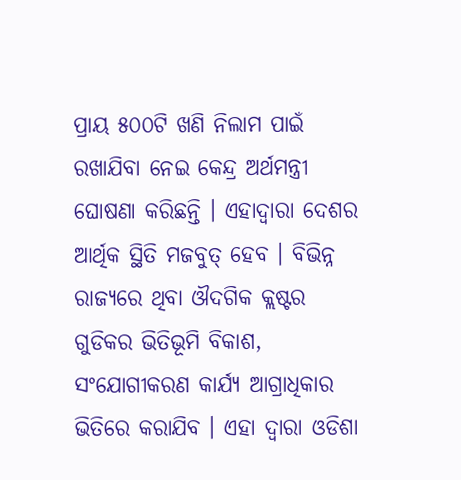ପ୍ରାୟ ୫୦୦ଟି ଖଣି ନିଲାମ ପାଇଁ ରଖାଯିବା ନେଇ କେନ୍ଦ୍ର ଅର୍ଥମନ୍ତ୍ରୀ ଘୋଷଣା କରିଛନ୍ତି । ଏହାଦ୍ୱାରା ଦେଶର ଆର୍ଥିକ ସ୍ଥିତି ମଜବୁତ୍ ହେବ । ବିଭିନ୍ନ ରାଜ୍ୟରେ ଥିବା ଔଦଗିକ କ୍ଲଷ୍ଟର ଗୁଡିକର ଭିତିଭୂମି ବିକାଶ, ସଂଯୋଗୀକରଣ କାର୍ଯ୍ୟ ଆଗ୍ରାଧିକାର ଭିତିରେ କରାଯିବ । ଏହା ଦ୍ୱାରା ଓଡିଶା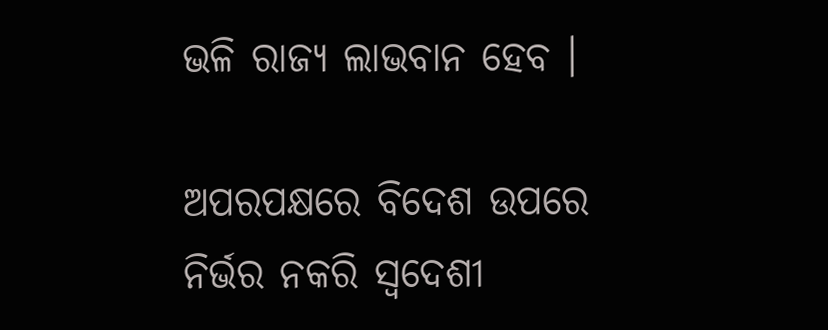ଭଳି ରାଜ୍ୟ ଲାଭବାନ ହେବ ।

ଅପରପକ୍ଷରେ ବିଦେଶ ଉପରେ ନିର୍ଭର ନକରି ସ୍ୱଦେଶୀ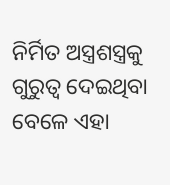ନିର୍ମିତ ଅସ୍ତ୍ରଶସ୍ତ୍ରକୁ ଗୁରୁତ୍ୱ ଦେଇଥିବା ବେଳେ ଏହା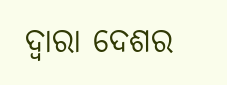ଦ୍ୱାରା ଦେଶର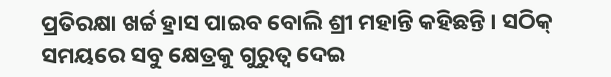ପ୍ରତିରକ୍ଷା ଖର୍ଚ୍ଚ ହ୍ରାସ ପାଇବ ବୋଲି ଶ୍ରୀ ମହାନ୍ତି କହିଛନ୍ତି । ସଠିକ୍ ସମୟରେ ସବୁ କ୍ଷେତ୍ରକୁ ଗୁରୁତ୍ୱ ଦେଇ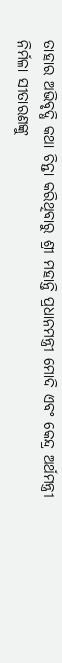ତାହାର ଅଭିବୃଦ୍ଧି କଥା ଚିନ୍ତା କରିଥିବାରୁ ଶ୍ରୀ ମହାନ୍ତି ପ୍ରଧାନମନ୍ତ୍ରୀ ମୋଦି ଏବଂ କେନ୍ଦ୍ର ଅର୍ଥମନ୍ତ୍ରୀ ନିର୍ମଳା ସୀତାରଣଙ୍କୁ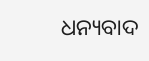ଧନ୍ୟବାଦ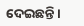ଦେଇଛନ୍ତି ।